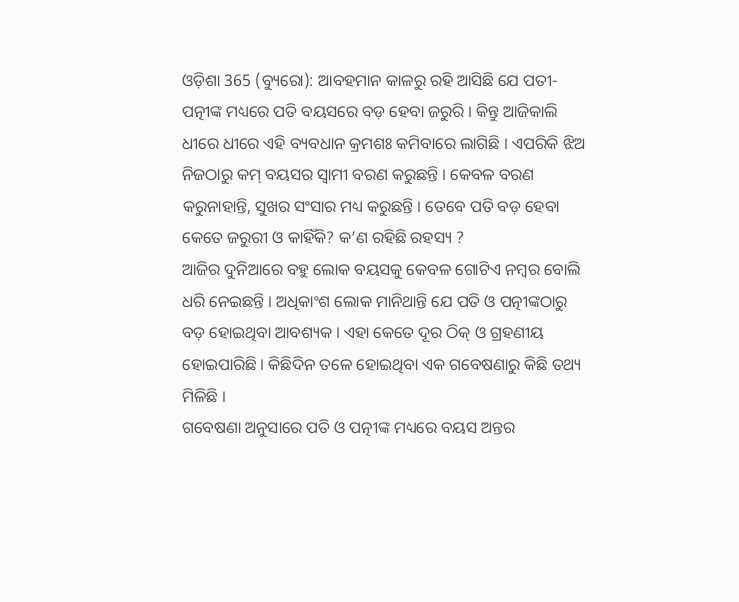ଓଡ଼ିଶା 365 (ବ୍ୟୁରୋ): ଆବହମାନ କାଳରୁ ରହି ଆସିଛି ଯେ ପତୀ-ପତ୍ନୀଙ୍କ ମଧ୍ୟରେ ପତି ବୟସରେ ବଡ଼ ହେବା ଜରୁରି । କିନ୍ତୁ ଆଜିକାଲି ଧୀରେ ଧୀରେ ଏହି ବ୍ୟବଧାନ କ୍ରମଶଃ କମିବାରେ ଲାଗିଛି । ଏପରିକି ଝିଅ ନିଜଠାରୁ କମ୍ ବୟସର ସ୍ୱାମୀ ବରଣ କରୁଛନ୍ତି । କେବଳ ବରଣ କରୁନାହାନ୍ତି, ସୁଖର ସଂସାର ମଧ୍ୟ କରୁଛନ୍ତି । ତେବେ ପତି ବଡ଼ ହେବା କେତେ ଜରୁରୀ ଓ କାହିଁକି? କ’ଣ ରହିଛି ରହସ୍ୟ ?
ଆଜିର ଦୁନିଆରେ ବହୁ ଲୋକ ବୟସକୁ କେବଳ ଗୋଟିଏ ନମ୍ବର ବୋଲି ଧରି ନେଇଛନ୍ତି । ଅଧିକାଂଶ ଲୋକ ମାନିଥାନ୍ତି ଯେ ପତି ଓ ପତ୍ନୀଙ୍କଠାରୁ ବଡ଼ ହୋଇଥିବା ଆବଶ୍ୟକ । ଏହା କେତେ ଦୂର ଠିକ୍ ଓ ଗ୍ରହଣୀୟ ହୋଇପାରିଛି । କିଛିଦିନ ତଳେ ହୋଇଥିବା ଏକ ଗବେଷଣାରୁ କିଛି ତଥ୍ୟ ମିଳିଛି ।
ଗବେଷଣା ଅନୁସାରେ ପତି ଓ ପତ୍ନୀଙ୍କ ମଧ୍ୟରେ ବୟସ ଅନ୍ତର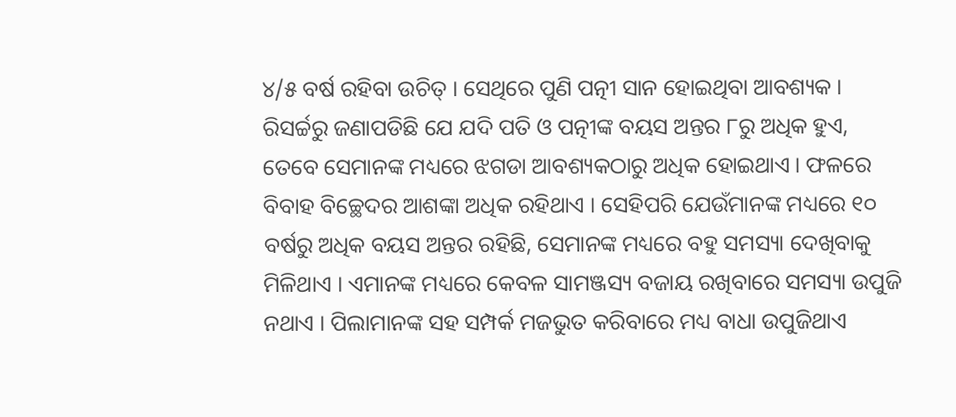୪/୫ ବର୍ଷ ରହିବା ଉଚିତ୍ । ସେଥିରେ ପୁଣି ପତ୍ନୀ ସାନ ହୋଇଥିବା ଆବଶ୍ୟକ । ରିସର୍ଚ୍ଚରୁ ଜଣାପଡିଛି ଯେ ଯଦି ପତି ଓ ପତ୍ନୀଙ୍କ ବୟସ ଅନ୍ତର ୮ରୁ ଅଧିକ ହୁଏ, ତେବେ ସେମାନଙ୍କ ମଧ୍ୟରେ ଝଗଡା ଆବଶ୍ୟକଠାରୁ ଅଧିକ ହୋଇଥାଏ । ଫଳରେ ବିବାହ ବିଚ୍ଛେଦର ଆଶଙ୍କା ଅଧିକ ରହିଥାଏ । ସେହିପରି ଯେଉଁମାନଙ୍କ ମଧ୍ୟରେ ୧୦ ବର୍ଷରୁ ଅଧିକ ବୟସ ଅନ୍ତର ରହିଛି, ସେମାନଙ୍କ ମଧ୍ୟରେ ବହୁ ସମସ୍ୟା ଦେଖିବାକୁ ମିଳିଥାଏ । ଏମାନଙ୍କ ମଧ୍ୟରେ କେବଳ ସାମଞ୍ଜସ୍ୟ ବଜାୟ ରଖିବାରେ ସମସ୍ୟା ଉପୁଜି ନଥାଏ । ପିଲାମାନଙ୍କ ସହ ସମ୍ପର୍କ ମଜଭୁତ କରିବାରେ ମଧ୍ୟ ବାଧା ଉପୁଜିଥାଏ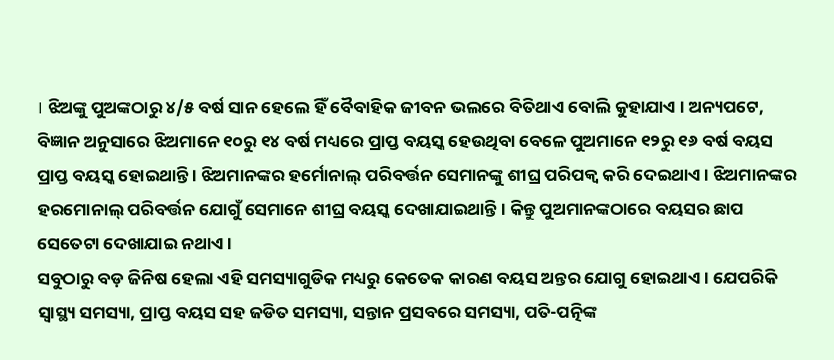। ଝିଅଙ୍କୁ ପୁଅଙ୍କଠାରୁ ୪/୫ ବର୍ଷ ସାନ ହେଲେ ହିଁ ବୈବାହିକ ଜୀବନ ଭଲରେ ବିତିଥାଏ ବୋଲି କୁହାଯାଏ । ଅନ୍ୟପଟେ, ବିଜ୍ଞାନ ଅନୁସାରେ ଝିଅମାନେ ୧୦ରୁ ୧୪ ବର୍ଷ ମଧ୍ୟରେ ପ୍ରାପ୍ତ ବୟସ୍କ ହେଉଥିବା ବେଳେ ପୁଅମାନେ ୧୨ରୁ ୧୬ ବର୍ଷ ବୟସ ପ୍ରାପ୍ତ ବୟସ୍କ ହୋଇଥାନ୍ତି । ଝିଅମାନଙ୍କର ହର୍ମୋନାଲ୍ ପରିବର୍ତ୍ତନ ସେମାନଙ୍କୁ ଶୀଘ୍ର ପରିପକ୍ୱ କରି ଦେଇଥାଏ । ଝିଅମାନଙ୍କର ହରମୋନାଲ୍ ପରିବର୍ତ୍ତନ ଯୋଗୁଁ ସେମାନେ ଶୀଘ୍ର ବୟସ୍କ ଦେଖାଯାଇଥାନ୍ତି । କିନ୍ତୁ ପୁଅମାନଙ୍କଠାରେ ବୟସର ଛାପ ସେତେଟା ଦେଖାଯାଇ ନଥାଏ ।
ସବୁଠାରୁ ବଡ଼ ଜିନିଷ ହେଲା ଏହି ସମସ୍ୟାଗୁଡିକ ମଧ୍ୟରୁ କେତେକ କାରଣ ବୟସ ଅନ୍ତର ଯୋଗୁ ହୋଇଥାଏ । ଯେପରିକି ସ୍ୱାସ୍ଥ୍ୟ ସମସ୍ୟା, ପ୍ରାପ୍ତ ବୟସ ସହ ଜଡିତ ସମସ୍ୟା, ସନ୍ତାନ ପ୍ରସବରେ ସମସ୍ୟା, ପତି-ପତ୍ନିଙ୍କ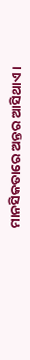ମାନସିକତାରେ ଅନ୍ତର ଆସିଥାଏ ।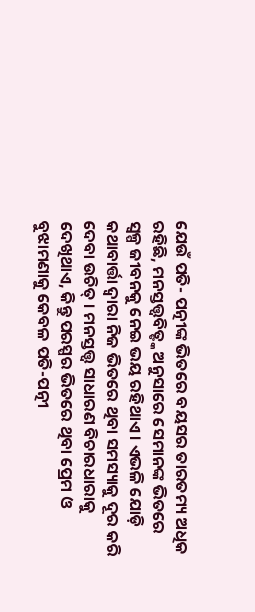ଯେଉଁ ପତି- ପତ୍ନୀଙ୍କ ଭିତରେ ବୟସର ତାରତମ୍ୟ ଅଧିକ ରହିଛି, ମନସ୍ତତ୍ତ୍ୱବିତ୍ଙ୍କ ଅନୁସାରେ ସେମାନଙ୍କ ଭିତରେ ସ୍ୱଳ୍ପ ଜୀବନକୁ ନେଇ ଭୟ ରହିଥାଏ । ଏଭଳି ଯୋଡ଼ି କଥାବାର୍ତ୍ତା ଦ୍ୱାରା ନିଜ ଭିତରେ ଥିବା ସମସ୍ୟାକୁ ଦୂର କରି ଦେବା ଉଚିତ୍ । ମନସ୍ତତ୍ତ୍ୱ ସାଧାରଣ ବିଚାରଧାରାକୁ ଦେଖିଥାଏ, କିନ୍ତୁ ପରସ୍ପର ଭିତରେ ଥିବା ପ୍ରେମ ଓ ବୁଝାମଣାକୁ କେବଳ ପତି-ପତ୍ନୀ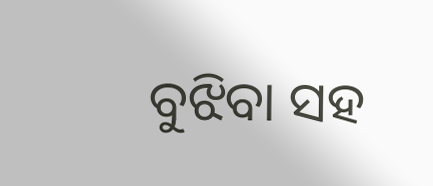ବୁଝିବା ସହ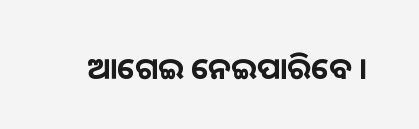ଆଗେଇ ନେଇପାରିବେ ।